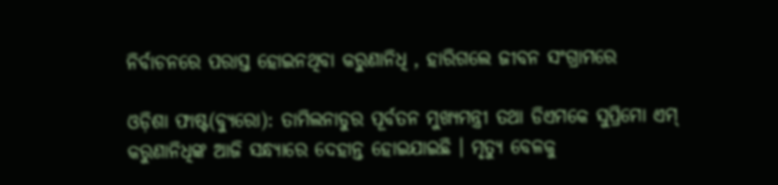ନିର୍ବାଚନରେ ପରାସ୍ତ ହୋଇନଥିବା କରୁଣାନିଧି , ହାରିଗଲେ ଜୀବନ ସଂଗ୍ରାମରେ

ଓଡ଼ିଶା ଫାଷ୍ଟ(ବ୍ୟୁରୋ): ତାମିଲନାଡୁର ପୂର୍ବତନ ମୁଖ୍ୟମନ୍ତ୍ରୀ ତଥା ଡିଏମକେ ସୁପ୍ରିମୋ ଏମ୍ କରୁଣାନିଧିଙ୍କ ଆଜି ସନ୍ଧ୍ୟାରେ ଦେହାନ୍ତ ହୋଇଯାଇଛି । ମୃତ୍ୟୁ ବେଳକୁ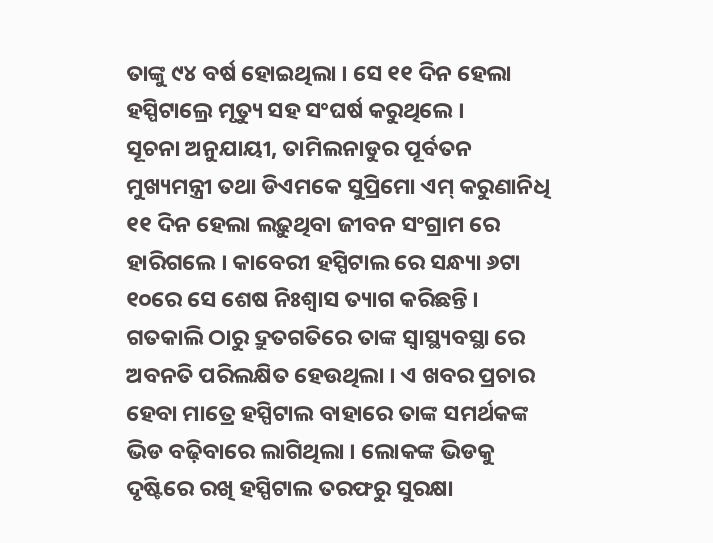ତାଙ୍କୁ ୯୪ ବର୍ଷ ହୋଇଥିଲା । ସେ ୧୧ ଦିନ ହେଲା ହସ୍ପିଟାଲ୍ରେ ମୃତ୍ୟୁ ସହ ସଂଘର୍ଷ କରୁଥିଲେ ।
ସୂଚନା ଅନୁଯାୟୀ, ତାମିଲନାଡୁର ପୂର୍ବତନ ମୁଖ୍ୟମନ୍ତ୍ରୀ ତଥା ଡିଏମକେ ସୁପ୍ରିମୋ ଏମ୍ କରୁଣାନିଧି ୧୧ ଦିନ ହେଲା ଲଢ଼ୁଥିବା ଜୀବନ ସଂଗ୍ରାମ ରେ ହାରିଗଲେ । କାବେରୀ ହସ୍ପିଟାଲ ରେ ସନ୍ଧ୍ୟା ୬ଟା ୧୦ରେ ସେ ଶେଷ ନିଃଶ୍ୱାସ ତ୍ୟାଗ କରିଛନ୍ତି । ଗତକାଲି ଠାରୁ ଦ୍ରୁତଗତିରେ ତାଙ୍କ ସ୍ୱାସ୍ଥ୍ୟବସ୍ଥା ରେ ଅବନତି ପରିଲକ୍ଷିତ ହେଉଥିଲା । ଏ ଖବର ପ୍ରଚାର ହେବା ମାତ୍ରେ ହସ୍ପିଟାଲ ବାହାରେ ତାଙ୍କ ସମର୍ଥକଙ୍କ ଭିଡ ବଢ଼ିବାରେ ଲାଗିଥିଲା । ଲୋକଙ୍କ ଭିଡକୁ ଦୃଷ୍ଟିରେ ରଖି ହସ୍ପିଟାଲ ତରଫରୁ ସୁରକ୍ଷା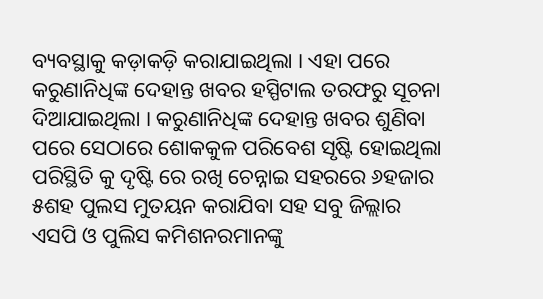ବ୍ୟବସ୍ଥାକୁ କଡ଼ାକଡ଼ି କରାଯାଇଥିଲା । ଏହା ପରେ କରୁଣାନିଧିଙ୍କ ଦେହାନ୍ତ ଖବର ହସ୍ପିଟାଲ ତରଫରୁ ସୂଚନା ଦିଆଯାଇଥିଲା । କରୁଣାନିଧିଙ୍କ ଦେହାନ୍ତ ଖବର ଶୁଣିବା ପରେ ସେଠାରେ ଶୋକକୁଳ ପରିବେଶ ସୃଷ୍ଟି ହୋଇଥିଲା ପରିସ୍ଥିତି କୁ ଦୃଷ୍ଟି ରେ ରଖି ଚେନ୍ନାଇ ସହରରେ ୬ହଜାର ୫ଶହ ପୁଲସ ମୁତୟନ କରାଯିବା ସହ ସବୁ ଜିଲ୍ଲାର ଏସପି ଓ ପୁଲିସ କମିଶନରମାନଙ୍କୁ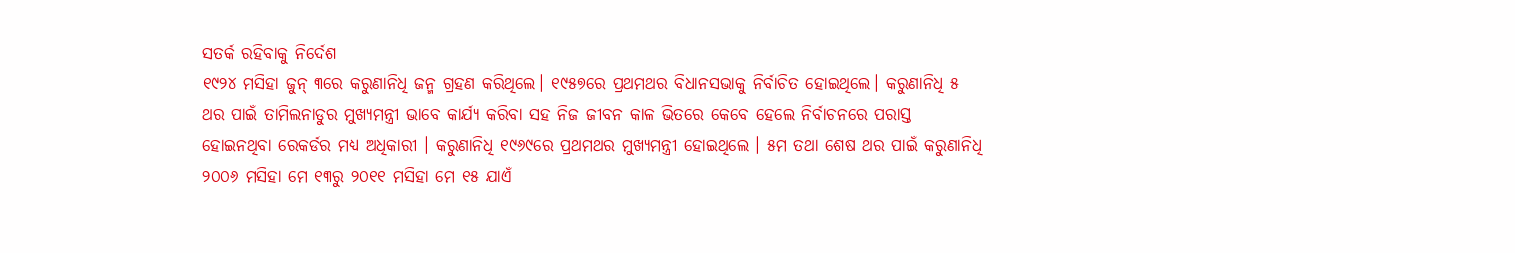ସତର୍କ ରହିବାକୁ ନିର୍ଦେଶ
୧୯୨୪ ମସିହା ଜୁନ୍ ୩ରେ କରୁଣାନିଧି ଜନ୍ମ ଗ୍ରହଣ କରିଥିଲେ। ୧୯୫୭ରେ ପ୍ରଥମଥର ବିଧାନସଭାକୁ ନିର୍ବାଚିତ ହୋଇଥିଲେ। କରୁଣାନିଧି ୫ ଥର ପାଇଁ ତାମିଲନାଡୁର ମୁଖ୍ୟମନ୍ତ୍ରୀ ଭାବେ କାର୍ଯ୍ୟ କରିବା ସହ ନିଜ ଜୀବନ କାଳ ଭିତରେ କେବେ ହେଲେ ନିର୍ବାଚନରେ ପରାସ୍ତ ହୋଇନଥିବା ରେକର୍ଡର ମଧ୍ୟ ଅଧିକାରୀ । କରୁଣାନିଧି ୧୯୬୯ରେ ପ୍ରଥମଥର ମୁଖ୍ୟମନ୍ତ୍ରୀ ହୋଇଥିଲେ । ୫ମ ତଥା ଶେଷ ଥର ପାଇଁ କରୁଣାନିଧି ୨୦୦୬ ମସିହା ମେ ୧୩ରୁ ୨୦୧୧ ମସିହା ମେ ୧୫ ଯାଏଁ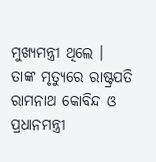ମୁଖ୍ୟମନ୍ତ୍ରୀ ଥିଲେ ।
ତାଙ୍କ ମୃତ୍ୟୁରେ ରାଷ୍ଟ୍ରପତି ରାମନାଥ କୋବିନ୍ଦ ଓ ପ୍ରଧାନମନ୍ତ୍ରୀ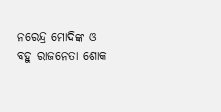ନରେନ୍ଦ୍ର ମୋଦିଙ୍କ ଓ ବହୁ ରାଜନେତା ଶୋକ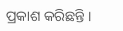ପ୍ରକାଶ କରିଛନ୍ତି ।